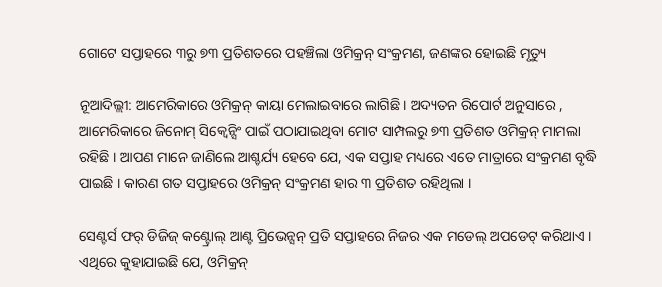ଗୋଟେ ସପ୍ତାହରେ ୩ରୁ ୭୩ ପ୍ରତିଶତରେ ପହଞ୍ଚିଲା ଓମିକ୍ରନ୍ ସଂକ୍ରମଣ, ଜଣଙ୍କର ହୋଇଛି ମୃତ୍ୟୁ

ନୂଆଦିଲ୍ଲୀ: ଆମେରିକାରେ ଓମିକ୍ରନ୍ କାୟା ମେଲାଇବାରେ ଲାଗିଛି । ଅଦ୍ୟତନ ରିପୋର୍ଟ ଅନୁସାରେ , ଆମେରିକାରେ ଜିନୋମ୍ ସିକ୍ୱେନ୍ସିଂ ପାଇଁ ପଠାଯାଇଥିବା ମୋଟ ସାମ୍ପଲରୁ ୭୩ ପ୍ରତିଶତ ଓମିକ୍ରନ୍ ମାମଲା ରହିଛି । ଆପଣ ମାନେ ଜାଣିଲେ ଆଶ୍ଚର୍ଯ୍ୟ ହେବେ ଯେ, ଏକ ସପ୍ତାହ ମଧ୍ୟରେ ଏତେ ମାତ୍ରାରେ ସଂକ୍ରମଣ ବୃଦ୍ଧି ପାଇଛି । କାରଣ ଗତ ସପ୍ତାହରେ ଓମିକ୍ରନ୍ ସଂକ୍ରମଣ ହାର ୩ ପ୍ରତିଶତ ରହିଥିଲା ।

ସେଣ୍ଟର୍ସ ଫର୍ ଡିଜିଜ୍ କଣ୍ଟ୍ରୋଲ୍ ଆଣ୍ଟ ପ୍ରିଭେନ୍ସନ୍ ପ୍ରତି ସପ୍ତାହରେ ନିଜର ଏକ ମଡେଲ୍ ଅପଡେଟ୍ କରିଥାଏ । ଏଥିରେ କୁହାଯାଇଛି ଯେ, ଓମିକ୍ରନ୍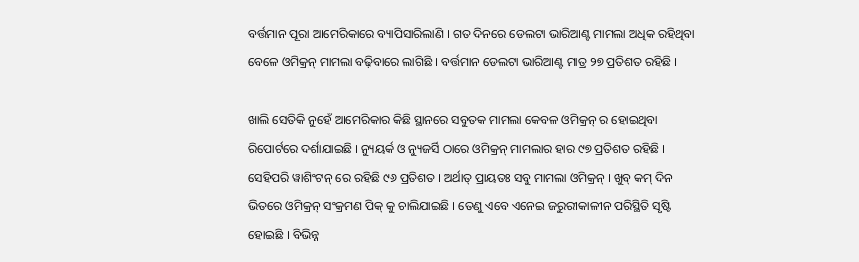ବର୍ତ୍ତମାନ ପୂରା ଆମେରିକାରେ ବ୍ୟାପିସାରିଲାଣି । ଗତ ଦିନରେ ଡେଲଟା ଭାରିଆଣ୍ଟ ମାମଲା ଅଧିକ ରହିଥିବା ବେଳେ ଓମିକ୍ରନ୍ ମାମଲା ବଢ଼ିବାରେ ଲାଗିଛି । ବର୍ତ୍ତମାନ ଡେଲଟା ଭାରିଆଣ୍ଟ ମାତ୍ର ୨୭ ପ୍ରତିଶତ ରହିଛି ।

ଖାଲି ସେତିକି ନୁହେଁ ଆମେରିକାର କିଛି ସ୍ଥାନରେ ସବୁତକ ମାମଲା କେବଳ ଓମିକ୍ରନ୍ ର ହୋଇଥିବା ରିପୋର୍ଟରେ ଦର୍ଶାଯାଇଛି । ନ୍ୟୁୟର୍କ ଓ ନ୍ୟୁଜର୍ସି ଠାରେ ଓମିକ୍ରନ୍ ମାମଲାର ହାର ୯୭ ପ୍ରତିଶତ ରହିଛି । ସେହିପରି ୱାଶିଂଟନ୍ ରେ ରହିଛି ୯୬ ପ୍ରତିଶତ । ଅର୍ଥାତ୍ ପ୍ରାୟତଃ ସବୁ ମାମଲା ଓମିକ୍ରନ୍ । ଖୁବ୍ କମ୍ ଦିନ ଭିତରେ ଓମିକ୍ରନ୍ ସଂକ୍ରମଣ ପିକ୍ କୁ ଚାଲିଯାଇଛି । ତେଣୁ ଏବେ ଏନେଇ ଜରୁରୀକାଳୀନ ପରିସ୍ଥିତି ସୃଷ୍ଟି ହୋଇଛି । ବିଭିନ୍ନ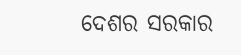ଦେଶର ସରକାର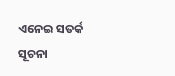ଏନେଇ ସତର୍କ ସୂଚନା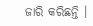ଜାରି କରିଛନ୍ତି ।